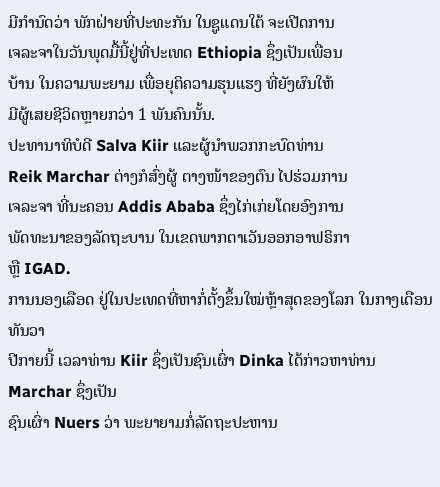ມີກຳນົດວ່າ ພັກຝ່າຍທີ່ປະທະກັນ ໃນຊູແດນໃຕ້ ຈະເປີດການ
ເຈລະຈາໃນວັນພຸດມື້ນີ້ຢູ່ທີ່ປະເທດ Ethiopia ຊຶ່ງເປັນເພື່ອນ
ບ້ານ ໃນຄວາມພະຍາມ ເພື່ອຍຸຕິຄວາມຮຸນແຮງ ທີ່ຍັງຜົນໃຫ້
ມີຜູ້ເສຍຊີວິດຫຼາຍກວ່າ 1 ພັນຄົນນັ້ນ.
ປະທານາທິບໍດີ Salva Kiir ແລະຜູ້ນໍາພວກກະບົດທ່ານ
Reik Marchar ຕ່າງກໍສົ່ງຜູ້ ຕາງໜ້າຂອງຕົນ ໄປຮ່ວມການ
ເຈລະຈາ ທີ່ນະຄອນ Addis Ababa ຊຶ່ງໄກ່ເກ່ຍໂດຍອົງການ
ພັດທະນາຂອງລັດຖະບານ ໃນເຂດພາກຕາເວັນອອກອາຟຣິກາ
ຫຼື IGAD.
ການນອງເລືອດ ຢູ່ໃນປະເທດທີ່ຫາກໍ່ຕັ້ງຂຶ້ນໃໝ່ຫຼ້າສຸດຂອງໂລກ ໃນກາງເດືອນທັນວາ
ປີກາຍນີ້ ເວລາທ່ານ Kiir ຊຶ່ງເປັນຊົນເຜົ່າ Dinka ໄດ້ກ່າວຫາທ່ານ Marchar ຊຶ່ງເປັນ
ຊົນເຜົ່າ Nuers ວ່າ ພະຍາຍາມກໍ່ລັດຖະປະຫານ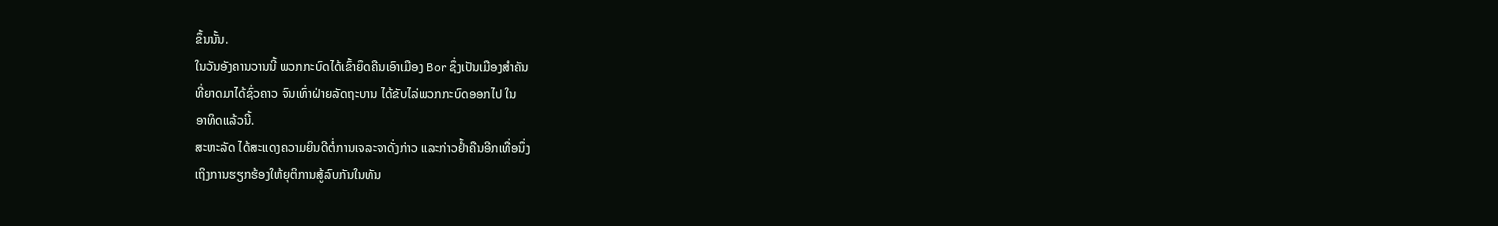ຂຶ້ນນັ້ນ.
ໃນວັນອັງຄານວານນີ້ ພວກກະບົດໄດ້ເຂົ້າຍຶດຄືນເອົາເມືອງ Bor ຊຶ່ງເປັນເມືອງສໍາຄັນ
ທີ່ຍາດມາໄດ້ຊົ່ວຄາວ ຈົນເທົ່າຝ່າຍລັດຖະບານ ໄດ້ຂັບໄລ່ພວກກະບົດອອກໄປ ໃນ
ອາທິດແລ້ວນີ້.
ສະຫະລັດ ໄດ້ສະແດງຄວາມຍິນດີຕໍ່ການເຈລະຈາດັ່ງກ່າວ ແລະກ່າວຢໍ້າຄືນອີກເທື່ອນຶ່ງ
ເຖິງການຮຽກຮ້ອງໃຫ້ຍຸຕິການສູ້ລົບກັນໃນທັນ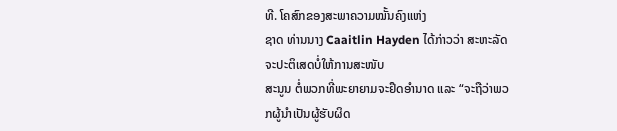ທີ. ໂຄສົກຂອງສະພາຄວາມໝັ້ນຄົງແຫ່ງ
ຊາດ ທ່ານນາງ Caaitlin Hayden ໄດ້ກ່າວວ່າ ສະຫະລັດ ຈະປະຕິເສດບໍ່ໃຫ້ການສະໜັບ
ສະນູນ ຕໍ່ພວກທີ່ພະຍາຍາມຈະຢຶດອໍານາດ ແລະ “ຈະຖືວ່າພວກຜູ້ນໍາເປັນຜູ້ຮັບຜິດ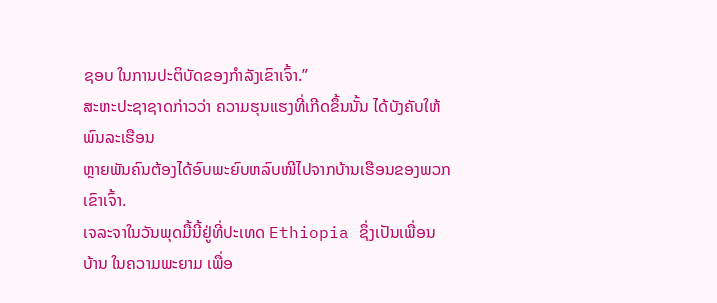ຊອບ ໃນການປະຕິບັດຂອງກໍາລັງເຂົາເຈົ້າ.”
ສະຫະປະຊາຊາດກ່າວວ່າ ຄວາມຮຸນແຮງທີ່ເກີດຂຶ້ນນັ້ນ ໄດ້ບັງຄັບໃຫ້ພົນລະເຮືອນ
ຫຼາຍພັນຄົນຕ້ອງໄດ້ອົບພະຍົບຫລົບໜີໄປຈາກບ້ານເຮືອນຂອງພວກເຂົາເຈົ້າ.
ເຈລະຈາໃນວັນພຸດມື້ນີ້ຢູ່ທີ່ປະເທດ Ethiopia ຊຶ່ງເປັນເພື່ອນ
ບ້ານ ໃນຄວາມພະຍາມ ເພື່ອ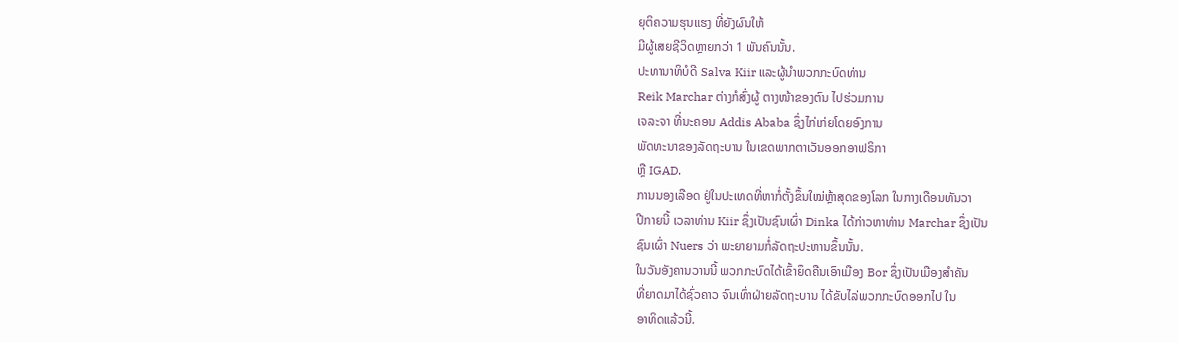ຍຸຕິຄວາມຮຸນແຮງ ທີ່ຍັງຜົນໃຫ້
ມີຜູ້ເສຍຊີວິດຫຼາຍກວ່າ 1 ພັນຄົນນັ້ນ.
ປະທານາທິບໍດີ Salva Kiir ແລະຜູ້ນໍາພວກກະບົດທ່ານ
Reik Marchar ຕ່າງກໍສົ່ງຜູ້ ຕາງໜ້າຂອງຕົນ ໄປຮ່ວມການ
ເຈລະຈາ ທີ່ນະຄອນ Addis Ababa ຊຶ່ງໄກ່ເກ່ຍໂດຍອົງການ
ພັດທະນາຂອງລັດຖະບານ ໃນເຂດພາກຕາເວັນອອກອາຟຣິກາ
ຫຼື IGAD.
ການນອງເລືອດ ຢູ່ໃນປະເທດທີ່ຫາກໍ່ຕັ້ງຂຶ້ນໃໝ່ຫຼ້າສຸດຂອງໂລກ ໃນກາງເດືອນທັນວາ
ປີກາຍນີ້ ເວລາທ່ານ Kiir ຊຶ່ງເປັນຊົນເຜົ່າ Dinka ໄດ້ກ່າວຫາທ່ານ Marchar ຊຶ່ງເປັນ
ຊົນເຜົ່າ Nuers ວ່າ ພະຍາຍາມກໍ່ລັດຖະປະຫານຂຶ້ນນັ້ນ.
ໃນວັນອັງຄານວານນີ້ ພວກກະບົດໄດ້ເຂົ້າຍຶດຄືນເອົາເມືອງ Bor ຊຶ່ງເປັນເມືອງສໍາຄັນ
ທີ່ຍາດມາໄດ້ຊົ່ວຄາວ ຈົນເທົ່າຝ່າຍລັດຖະບານ ໄດ້ຂັບໄລ່ພວກກະບົດອອກໄປ ໃນ
ອາທິດແລ້ວນີ້.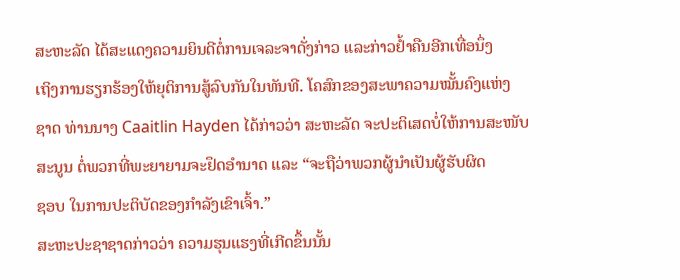ສະຫະລັດ ໄດ້ສະແດງຄວາມຍິນດີຕໍ່ການເຈລະຈາດັ່ງກ່າວ ແລະກ່າວຢໍ້າຄືນອີກເທື່ອນຶ່ງ
ເຖິງການຮຽກຮ້ອງໃຫ້ຍຸຕິການສູ້ລົບກັນໃນທັນທີ. ໂຄສົກຂອງສະພາຄວາມໝັ້ນຄົງແຫ່ງ
ຊາດ ທ່ານນາງ Caaitlin Hayden ໄດ້ກ່າວວ່າ ສະຫະລັດ ຈະປະຕິເສດບໍ່ໃຫ້ການສະໜັບ
ສະນູນ ຕໍ່ພວກທີ່ພະຍາຍາມຈະຢຶດອໍານາດ ແລະ “ຈະຖືວ່າພວກຜູ້ນໍາເປັນຜູ້ຮັບຜິດ
ຊອບ ໃນການປະຕິບັດຂອງກໍາລັງເຂົາເຈົ້າ.”
ສະຫະປະຊາຊາດກ່າວວ່າ ຄວາມຮຸນແຮງທີ່ເກີດຂຶ້ນນັ້ນ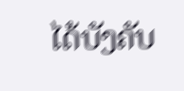ໄດ້ບັງຄັບ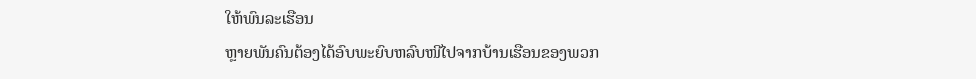ໃຫ້ພົນລະເຮືອນ
ຫຼາຍພັນຄົນຕ້ອງໄດ້ອົບພະຍົບຫລົບໜີໄປຈາກບ້ານເຮືອນຂອງພວກ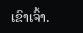ເຂົາເຈົ້າ.